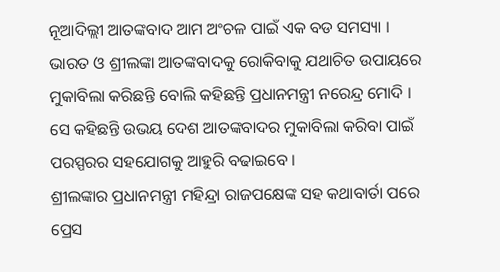ନୂଆଦିଲ୍ଲୀ ଆତଙ୍କବାଦ ଆମ ଅଂଚଳ ପାଇଁ ଏକ ବଡ ସମସ୍ୟା । ଭାରତ ଓ ଶ୍ରୀଲଙ୍କା ଆତଙ୍କବାଦକୁ ରୋକିବାକୁ ଯଥାଚିତ ଉପାୟରେ ମୁକାବିଲା କରିଛନ୍ତି ବୋଲି କହିଛନ୍ତି ପ୍ରଧାନମନ୍ତ୍ରୀ ନରେନ୍ଦ୍ର ମୋଦି । ସେ କହିଛନ୍ତି ଉଭୟ ଦେଶ ଆତଙ୍କବାଦର ମୁକାବିଲା କରିବା ପାଇଁ ପରସ୍ପରର ସହଯୋଗକୁ ଆହୁରି ବଢାଇବେ ।
ଶ୍ରୀଲଙ୍କାର ପ୍ରଧାନମନ୍ତ୍ରୀ ମହିନ୍ଦ୍ରା ରାଜପକ୍ଷେଙ୍କ ସହ କଥାବାର୍ତା ପରେ ପ୍ରେସ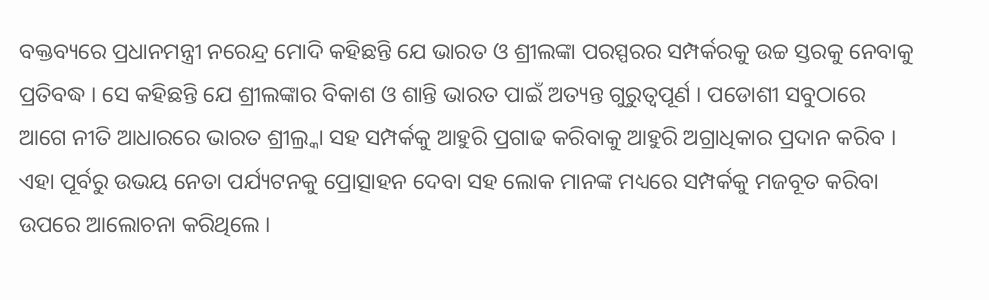ବକ୍ତବ୍ୟରେ ପ୍ରଧାନମନ୍ତ୍ରୀ ନରେନ୍ଦ୍ର ମୋଦି କହିଛନ୍ତି ଯେ ଭାରତ ଓ ଶ୍ରୀଲଙ୍କା ପରସ୍ପରର ସମ୍ପର୍କରକୁ ଉଚ୍ଚ ସ୍ତରକୁ ନେବାକୁ ପ୍ରତିବଦ୍ଧ । ସେ କହିଛନ୍ତି ଯେ ଶ୍ରୀଲଙ୍କାର ବିକାଶ ଓ ଶାନ୍ତି ଭାରତ ପାଇଁ ଅତ୍ୟନ୍ତ ଗୁରୁତ୍ୱପୂର୍ଣ । ପଡୋଶୀ ସବୁଠାରେ ଆଗେ ନୀତି ଆଧାରରେ ଭାରତ ଶ୍ରୀଲ୍ର୍କା ସହ ସମ୍ପର୍କକୁ ଆହୁରି ପ୍ରଗାଢ କରିବାକୁ ଆହୁରି ଅଗ୍ରାଧିକାର ପ୍ରଦାନ କରିବ ।
ଏହା ପୂର୍ବରୁ ଉଭୟ ନେତା ପର୍ଯ୍ୟଟନକୁ ପ୍ରୋତ୍ସାହନ ଦେବା ସହ ଲୋକ ମାନଙ୍କ ମଧ୍ୟରେ ସମ୍ପର୍କକୁ ମଜବୂତ କରିବା ଉପରେ ଆଲୋଚନା କରିଥିଲେ ।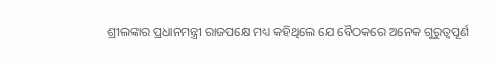ଶ୍ରୀଲଙ୍କାର ପ୍ରଧାନମନ୍ତ୍ରୀ ରାଜପକ୍ଷେ ମଧ୍ୟ କହିଥିଲେ ଯେ ବୈଠକରେ ଅନେକ ଗୁରୁତ୍ୱପୂର୍ଣ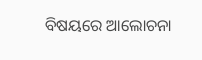ବିଷୟରେ ଆଲୋଚନା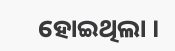ହୋଇଥିଲା ।